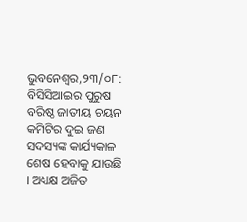ଭୁବନେଶ୍ୱର,୨୩/୦୮: ବିସିସିଆଇର ପୁରୁଷ ବରିଷ୍ଠ ଜାତୀୟ ଚୟନ କମିଟିର ଦୁଇ ଜଣ ସଦସ୍ୟଙ୍କ କାର୍ଯ୍ୟକାଳ ଶେଷ ହେବାକୁ ଯାଉଛି । ଅଧ୍ୟକ୍ଷ ଅଜିତ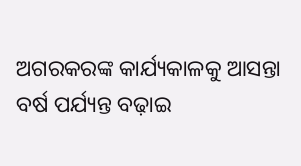ଅଗରକରଙ୍କ କାର୍ଯ୍ୟକାଳକୁ ଆସନ୍ତା ବର୍ଷ ପର୍ଯ୍ୟନ୍ତ ବଢ଼ାଇ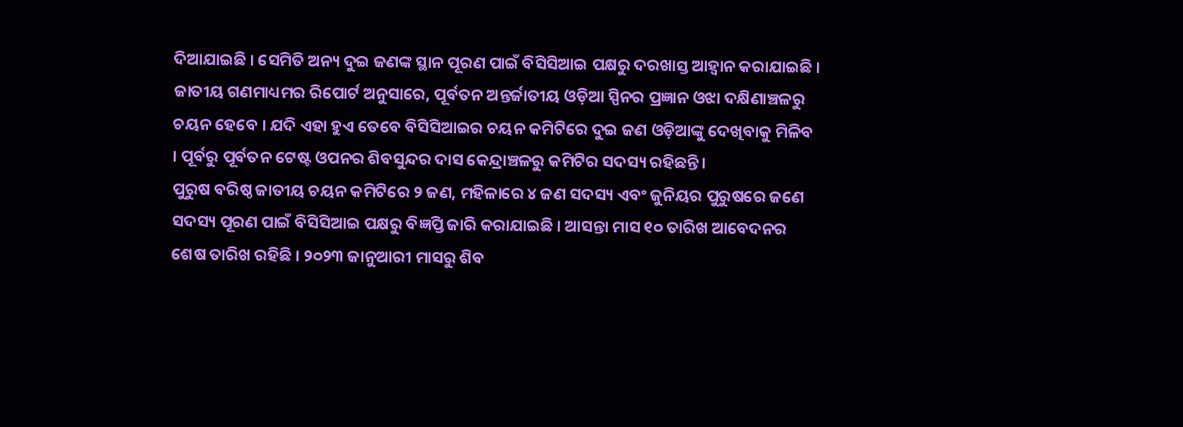ଦିଆଯାଇଛି । ସେମିତି ଅନ୍ୟ ଦୁଇ ଜଣଙ୍କ ସ୍ଥାନ ପୂରଣ ପାଇଁ ବିସିସିଆଇ ପକ୍ଷରୁ ଦରଖାସ୍ତ ଆହ୍ୱାନ କରାଯାଇଛି । ଜାତୀୟ ଗଣମାଧ୍ୟମର ରିପୋର୍ଟ ଅନୁସାରେ, ପୂର୍ବତନ ଅନ୍ତର୍ଜାତୀୟ ଓଡ଼ିଆ ସ୍ପିନର ପ୍ରଜ୍ଞାନ ଓଝା ଦକ୍ଷିଣାଞ୍ଚଳରୁ ଚୟନ ହେବେ । ଯଦି ଏହା ହୁଏ ତେବେ ବିସିସିଆଇର ଚୟନ କମିଟିରେ ଦୁଇ ଜଣ ଓଡ଼ିଆଙ୍କୁ ଦେଖିବାକୁ ମିଳିବ । ପୂର୍ବରୁ ପୂର୍ବତନ ଟେଷ୍ଟ ଓପନର ଶିବସୁନ୍ଦର ଦାସ କେନ୍ଦ୍ରାଞ୍ଚଳରୁ କମିଟିର ସଦସ୍ୟ ରହିଛନ୍ତି ।
ପୁରୁଷ ବରିଷ୍ଠ ଜାତୀୟ ଚୟନ କମିଟିରେ ୨ ଜଣ, ମହିଳାରେ ୪ ଜଣ ସଦସ୍ୟ ଏବଂ ଜୁନିୟର ପୁରୁଷରେ ଜଣେ ସଦସ୍ୟ ପୂରଣ ପାଇଁ ବିସିସିଆଇ ପକ୍ଷରୁ ବିଜ୍ଞପ୍ତି ଜାରି କରାଯାଇଛି । ଆସନ୍ତା ମାସ ୧୦ ତାରିଖ ଆବେଦନର ଶେଷ ତାରିଖ ରହିଛି । ୨୦୨୩ ଜାନୁଆରୀ ମାସରୁ ଶିବ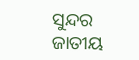ସୁନ୍ଦର ଜାତୀୟ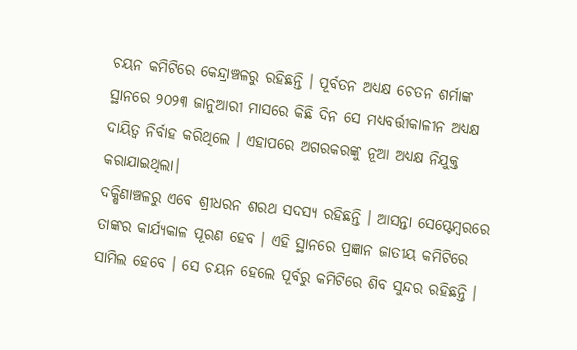ଚୟନ କମିଟିରେ କେନ୍ଦ୍ରାଞ୍ଚଳରୁ ରହିଛନ୍ତି । ପୂର୍ବତନ ଅଧ୍ୟକ୍ଷ ଚେତନ ଶର୍ମାଙ୍କ ସ୍ଥାନରେ ୨୦୨୩ ଜାନୁଆରୀ ମାସରେ କିଛି ଦିନ ସେ ମଧ୍ୟବର୍ତ୍ତୀକାଳୀନ ଅଧ୍ୟକ୍ଷ ଦାୟିତ୍ୱ ନିର୍ବାହ କରିଥିଲେ । ଏହାପରେ ଅଗରକରଙ୍କୁ ନୂଆ ଅଧ୍ୟକ୍ଷ ନିଯୁକ୍ତ କରାଯାଇଥିଲା।
ଦକ୍ଷିଣାଞ୍ଚଳରୁ ଏବେ ଶ୍ରୀଧରନ ଶରଥ ସଦସ୍ୟ ରହିଛନ୍ତି । ଆସନ୍ତା ସେପ୍ଟେମ୍ବରରେ ତାଙ୍କର କାର୍ଯ୍ୟକାଳ ପୂରଣ ହେବ । ଏହି ସ୍ଥାନରେ ପ୍ରଜ୍ଞାନ ଜାତୀୟ କମିଟିରେ ସାମିଲ ହେବେ । ସେ ଚୟନ ହେଲେ ପୂର୍ବରୁ କମିଟିରେ ଶିବ ସୁନ୍ଦର ରହିଛନ୍ତି ।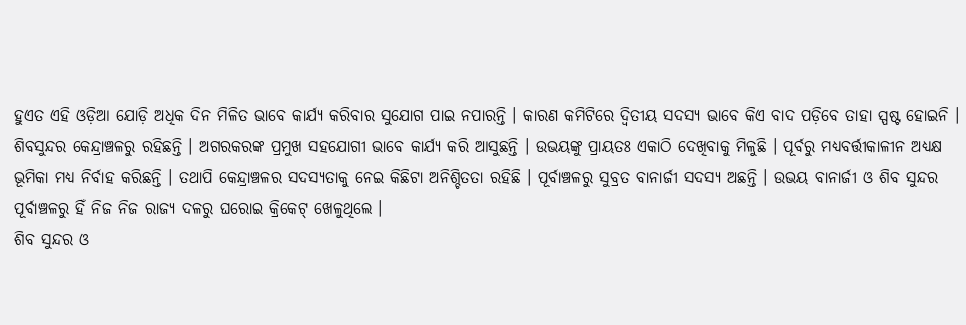ହୁଏତ ଏହି ଓଡ଼ିଆ ଯୋଡ଼ି ଅଧିକ ଦିନ ମିଳିତ ଭାବେ କାର୍ଯ୍ୟ କରିବାର ସୁଯୋଗ ପାଇ ନପାରନ୍ତି । କାରଣ କମିଟିରେ ଦ୍ୱିତୀୟ ସଦସ୍ୟ ଭାବେ କିଏ ବାଦ ପଡ଼ିବେ ତାହା ସ୍ପଷ୍ଟ ହୋଇନି ।
ଶିବସୁନ୍ଦର କେନ୍ଦ୍ରାଞ୍ଚଳରୁ ରହିଛନ୍ତି । ଅଗରକରଙ୍କ ପ୍ରମୁଖ ସହଯୋଗୀ ଭାବେ କାର୍ଯ୍ୟ କରି ଆସୁଛନ୍ତି । ଉଭୟଙ୍କୁ ପ୍ରାୟତଃ ଏକାଠି ଦେଖିବାକୁ ମିଳୁଛି । ପୂର୍ବରୁ ମଧ୍ୟବର୍ତ୍ତୀକାଳୀନ ଅଧ୍ୟକ୍ଷ ଭୂମିକା ମଧ୍ୟ ନିର୍ବାହ କରିଛନ୍ତି । ତଥାପି କେନ୍ଦ୍ରାଞ୍ଚଳର ସଦସ୍ୟତାକୁ ନେଇ କିଛିଟା ଅନିଶ୍ଚିତତା ରହିଛି । ପୂର୍ବାଞ୍ଚଳରୁ ସୁବ୍ରତ ବାନାର୍ଜୀ ସଦସ୍ୟ ଅଛନ୍ତି । ଉଭୟ ବାନାର୍ଜୀ ଓ ଶିବ ସୁନ୍ଦର ପୂର୍ବାଞ୍ଚଳରୁ ହିଁ ନିଜ ନିଜ ରାଜ୍ୟ ଦଳରୁ ଘରୋଇ କ୍ରିକେଟ୍ ଖେଳୁଥିଲେ ।
ଶିବ ସୁନ୍ଦର ଓ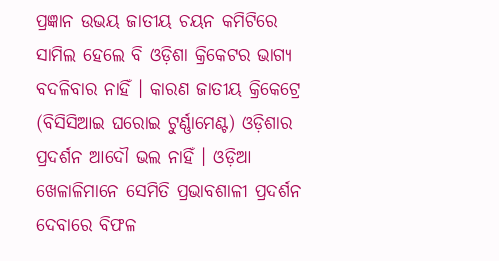ପ୍ରଜ୍ଞାନ ଉଭୟ ଜାତୀୟ ଚୟନ କମିଟିରେ ସାମିଲ ହେଲେ ବି ଓଡ଼ିଶା କ୍ରିକେଟର ଭାଗ୍ୟ ବଦଳିବାର ନାହିଁ । କାରଣ ଜାତୀୟ କ୍ରିକେଟ୍ରେ (ବିସିସିଆଇ ଘରୋଇ ଟୁର୍ଣ୍ଣାମେଣ୍ଟ) ଓଡ଼ିଶାର ପ୍ରଦର୍ଶନ ଆଦୌ ଭଲ ନାହିଁ । ଓଡ଼ିଆ ଖେଳାଳିମାନେ ସେମିତି ପ୍ରଭାବଶାଳୀ ପ୍ରଦର୍ଶନ ଦେବାରେ ବିଫଳ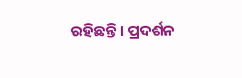ରହିଛନ୍ତି । ପ୍ରଦର୍ଶନ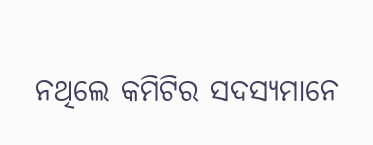ନଥିଲେ କମିଟିର ସଦସ୍ୟମାନେ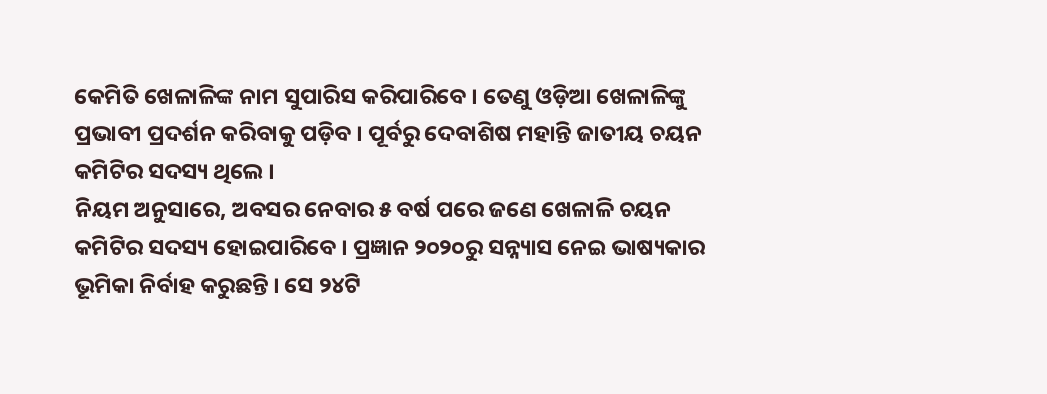କେମିତି ଖେଳାଳିଙ୍କ ନାମ ସୁପାରିସ କରିପାରିବେ । ତେଣୁ ଓଡ଼ିଆ ଖେଳାଳିଙ୍କୁ ପ୍ରଭାବୀ ପ୍ରଦର୍ଶନ କରିବାକୁ ପଡ଼ିବ । ପୂର୍ବରୁ ଦେବାଶିଷ ମହାନ୍ତି ଜାତୀୟ ଚୟନ କମିଟିର ସଦସ୍ୟ ଥିଲେ ।
ନିୟମ ଅନୁସାରେ, ଅବସର ନେବାର ୫ ବର୍ଷ ପରେ ଜଣେ ଖେଳାଳି ଚୟନ କମିଟିର ସଦସ୍ୟ ହୋଇପାରିବେ । ପ୍ରଜ୍ଞାନ ୨୦୨୦ରୁ ସନ୍ନ୍ୟାସ ନେଇ ଭାଷ୍ୟକାର ଭୂମିକା ନିର୍ବାହ କରୁଛନ୍ତି । ସେ ୨୪ଟି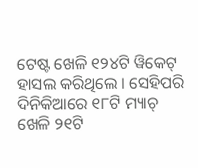ଟେଷ୍ଟ ଖେଳି ୧୨୪ଟି ୱିକେଟ୍ ହାସଲ କରିଥିଲେ । ସେହିପରି ଦିନିକିଆରେ ୧୮ଟି ମ୍ୟାଚ୍ ଖେଳି ୨୧ଟି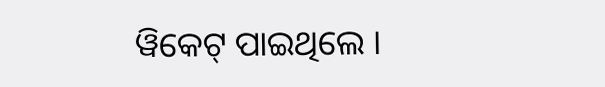ୱିକେଟ୍ ପାଇଥିଲେ ।